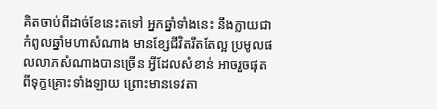គិតចាប់ពីដាច់ខែនេះតទៅ អ្នកឆ្នាំទាំងនេះ នឹងក្លាយជាកំពូលឆ្នាំមហាសំណាង មានខ្សែជីវិតរឹតតែល្អ ប្រមូលផលលាភសំណាងបានច្រើន អ្វីដែលសំខាន់ អាចរួចផុតពីទុក្ខគ្រោះទាំងឡាយ ព្រោះមានទេវតា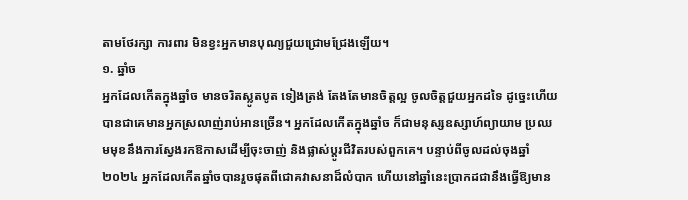តាមថែរក្សា ការពារ មិនខ្វះអ្នកមានបុណ្យជួយជ្រោមជ្រែងឡើយ។
១. ឆ្នាំច
អ្នកដែលកើតក្នុងឆ្នាំច មានចរិតស្លូតបូត ទៀងត្រង់ តែងតែមានចិត្តល្អ ចូលចិត្តជួយអ្នកដទៃ ដូច្នេះហើយបានជាគេមានអ្នកស្រលាញ់រាប់អានច្រើន។ អ្នកដែលកើតក្នុងឆ្នាំច ក៏ជាមនុស្សឧស្សាហ៍ព្យាយាម ប្រឈមមុខនឹងការស្វែងរកឱកាសដើម្បីចុះចាញ់ និងផ្លាស់ប្តូរជីវិតរបស់ពួកគេ។ បន្ទាប់ពីចូលដល់ចុងឆ្នាំ ២០២៤ អ្នកដែលកើតឆ្នាំចបានរួចផុតពីជោគវាសនាដ៏លំបាក ហើយនៅឆ្នាំនេះប្រាកដជានឹងធ្វើឱ្យមាន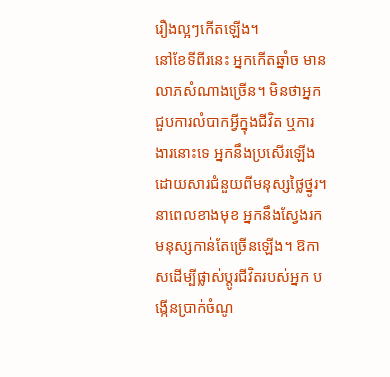រឿងល្អៗកើតឡើង។
នៅខែទីពីរនេះ អ្នកកើតឆ្នាំច មានលាភសំណាងច្រើន។ មិនថាអ្នកជួបការលំបាកអ្វីក្នុងជីវិត ឬការងារនោះទេ អ្នកនឹងប្រសើរឡើង ដោយសារជំនួយពីមនុស្សថ្លៃថ្នូរ។ នាពេលខាងមុខ អ្នកនឹងស្វែងរកមនុស្សកាន់តែច្រើនឡើង។ ឱកាសដើម្បីផ្លាស់ប្តូរជីវិតរបស់អ្នក បង្កើនប្រាក់ចំណូ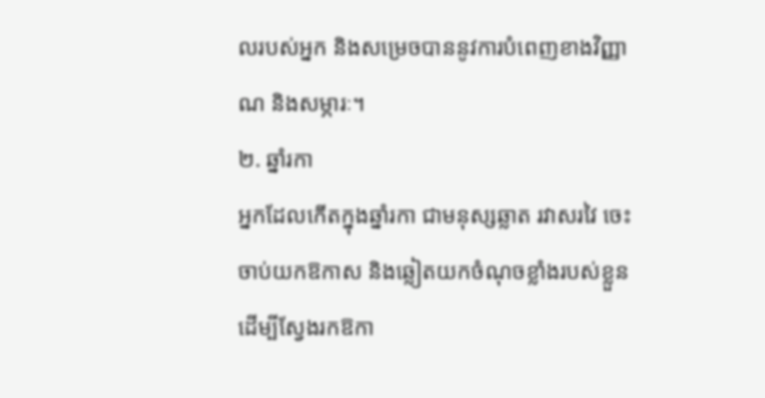លរបស់អ្នក និងសម្រេចបាននូវការបំពេញខាងវិញ្ញាណ និងសម្ភារៈ។
២. ឆ្នាំរកា
អ្នកដែលកើតក្នុងឆ្នាំរកា ជាមនុស្សឆ្លាត រវាសរវៃ ចេះចាប់យកឱកាស និងឆ្លៀតយកចំណុចខ្លាំងរបស់ខ្លួន ដើម្បីស្វែងរកឱកា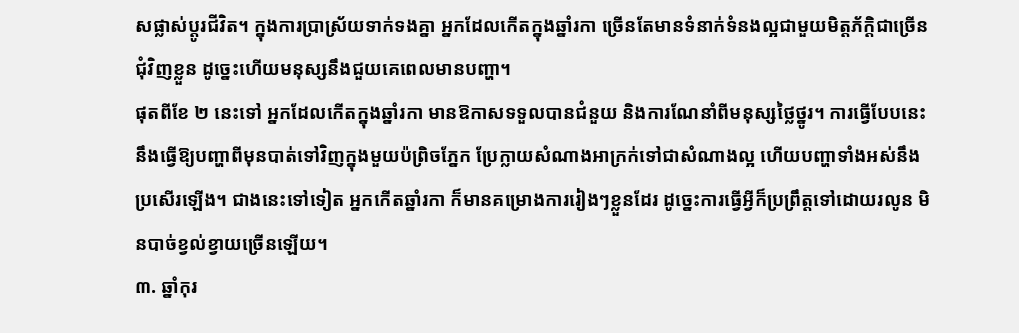សផ្លាស់ប្តូរជីវិត។ ក្នុងការប្រាស្រ័យទាក់ទងគ្នា អ្នកដែលកើតក្នុងឆ្នាំរកា ច្រើនតែមានទំនាក់ទំនងល្អជាមួយមិត្តភ័ក្តិជាច្រើនជុំវិញខ្លួន ដូច្នេះហើយមនុស្សនឹងជួយគេពេលមានបញ្ហា។
ផុតពីខែ ២ នេះទៅ អ្នកដែលកើតក្នុងឆ្នាំរកា មានឱកាសទទួលបានជំនួយ និងការណែនាំពីមនុស្សថ្លៃថ្នូរ។ ការធ្វើបែបនេះនឹងធ្វើឱ្យបញ្ហាពីមុនបាត់ទៅវិញក្នុងមួយប៉ព្រិចភ្នែក ប្រែក្លាយសំណាងអាក្រក់ទៅជាសំណាងល្អ ហើយបញ្ហាទាំងអស់នឹងប្រសើរឡើង។ ជាងនេះទៅទៀត អ្នកកើតឆ្នាំរកា ក៏មានគម្រោងការរៀងៗខ្លួនដែរ ដូច្នេះការធ្វើអ្វីក៏ប្រព្រឹត្តទៅដោយរលូន មិនបាច់ខ្វល់ខ្វាយច្រើនឡើយ។
៣. ឆ្នាំកុរ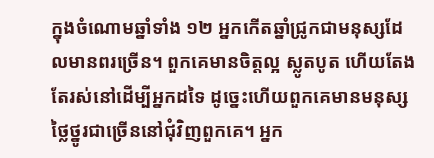ក្នុងចំណោមឆ្នាំទាំង ១២ អ្នកកើតឆ្នាំជ្រូកជាមនុស្សដែលមានពរច្រើន។ ពួកគេមានចិត្តល្អ ស្លូតបូត ហើយតែងតែរស់នៅដើម្បីអ្នកដទៃ ដូច្នេះហើយពួកគេមានមនុស្សថ្លៃថ្នូរជាច្រើននៅជុំវិញពួកគេ។ អ្នក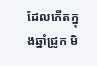ដែលកើតក្នុងឆ្នាំជ្រូក មិ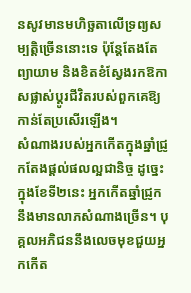នសូវមានមហិច្ឆតាលើទ្រព្យសម្បតិ្តច្រើននោះទេ ប៉ុន្តែតែងតែព្យាយាម និងខិតខំស្វែងរកឱកាសផ្លាស់ប្តូរជីវិតរបស់ពួកគេឱ្យកាន់តែប្រសើរឡើង។
សំណាងរបស់អ្នកកើតក្នុងឆ្នាំជ្រូកតែងផ្តល់ផលល្អជានិច្ច ដូច្នេះក្នុងខែទី២នេះ អ្នកកើតឆ្នាំជ្រូកនឹងមានលាភសំណាងច្រើន។ បុគ្គលអភិជននឹងលេចមុខជួយអ្នកកើត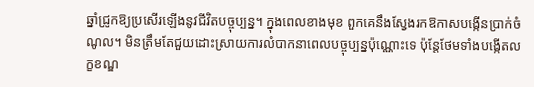ឆ្នាំជ្រូកឱ្យប្រសើរឡើងនូវជីវិតបច្ចុប្បន្ន។ ក្នុងពេលខាងមុខ ពួកគេនឹងស្វែងរកឱកាសបង្កើនប្រាក់ចំណូល។ មិនត្រឹមតែជួយដោះស្រាយការលំបាកនាពេលបច្ចុប្បន្នប៉ុណ្ណោះទេ ប៉ុន្តែថែមទាំងបង្កើតលក្ខខណ្ឌ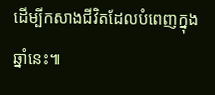ដើម្បីកសាងជីវិតដែលបំពេញក្នុងឆ្នាំនេះ៕